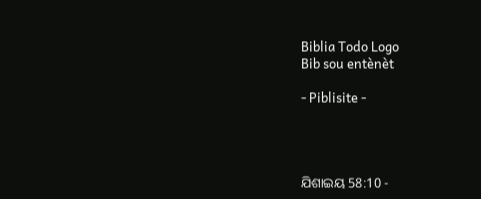Biblia Todo Logo
Bib sou entènèt

- Piblisite -




ଯିଶାଇୟ 58:10 -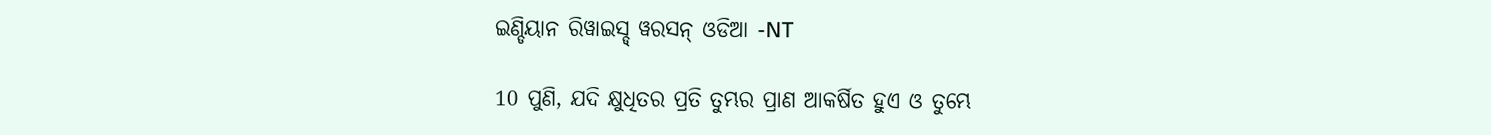ଇଣ୍ଡିୟାନ ରିୱାଇସ୍ଡ୍ ୱରସନ୍ ଓଡିଆ -NT

10 ପୁଣି, ଯଦି କ୍ଷୁଧିତର ପ୍ରତି ତୁମ୍ଭର ପ୍ରାଣ ଆକର୍ଷିତ ହୁଏ ଓ ତୁମ୍ଭେ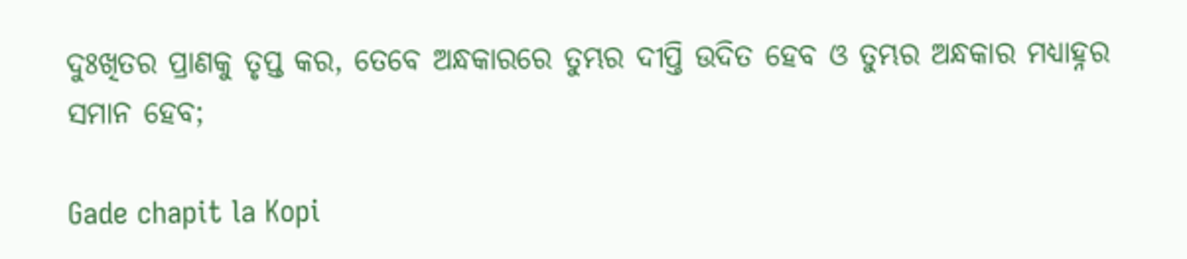ଦୁଃଖିତର ପ୍ରାଣକୁ ତୃପ୍ତ କର, ତେବେ ଅନ୍ଧକାରରେ ତୁମ୍ଭର ଦୀପ୍ତି ଉଦିତ ହେବ ଓ ତୁମ୍ଭର ଅନ୍ଧକାର ମଧ୍ୟାହ୍ନର ସମାନ ହେବ;

Gade chapit la Kopi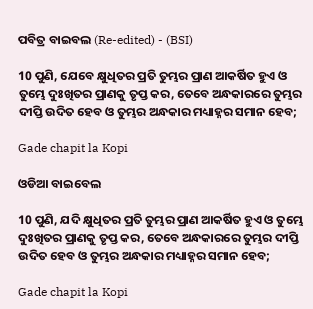ପବିତ୍ର ବାଇବଲ (Re-edited) - (BSI)

10 ପୁଣି, ଯେବେ କ୍ଷୁଧିତର ପ୍ରତି ତୁମ୍ଭର ପ୍ରାଣ ଆକର୍ଷିତ ହୁଏ ଓ ତୁମ୍ଭେ ଦୁଃଖିତର ପ୍ରାଣକୁ ତୃପ୍ତ କର, ତେବେ ଅନ୍ଧକାରରେ ତୁମ୍ଭର ଦୀପ୍ତି ଉଦିତ ହେବ ଓ ତୁମ୍ଭର ଅନ୍ଧକାର ମଧ୍ୟାହ୍ନର ସମାନ ହେବ;

Gade chapit la Kopi

ଓଡିଆ ବାଇବେଲ

10 ପୁଣି, ଯଦି କ୍ଷୁଧିତର ପ୍ରତି ତୁମ୍ଭର ପ୍ରାଣ ଆକର୍ଷିତ ହୁଏ ଓ ତୁମ୍ଭେ ଦୁଃଖିତର ପ୍ରାଣକୁ ତୃପ୍ତ କର, ତେବେ ଅନ୍ଧକାରରେ ତୁମ୍ଭର ଦୀପ୍ତି ଉଦିତ ହେବ ଓ ତୁମ୍ଭର ଅନ୍ଧକାର ମଧ୍ୟାହ୍ନର ସମାନ ହେବ;

Gade chapit la Kopi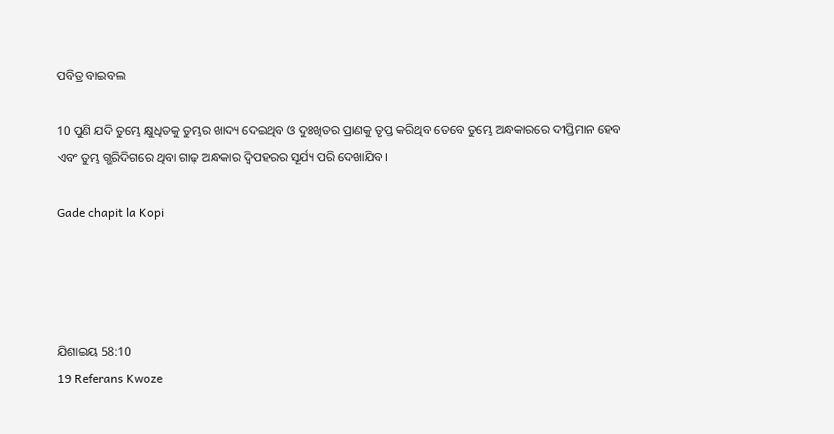ପବିତ୍ର ବାଇବଲ

10 ପୁଣି ଯଦି ତୁମ୍ଭେ କ୍ଷୁଧିତକୁ ତୁମ୍ଭର ଖାଦ୍ୟ ଦେଇଥିବ ଓ ଦୁଃଖିତର ପ୍ରାଣକୁ ତୃପ୍ତ କରିଥିବ ତେବେ ତୁମ୍ଭେ ଅନ୍ଧକାରରେ ଦୀପ୍ତିମାନ ହେବ ଏବଂ ତୁମ୍ଭ ଗ୍ଭରିଦିଗରେ ଥିବା ଗାଢ଼ ଅନ୍ଧକାର ଦ୍ୱିପହରର ସୂର୍ଯ୍ୟ ପରି ଦେଖାଯିବ।

Gade chapit la Kopi




ଯିଶାଇୟ 58:10
19 Referans Kwoze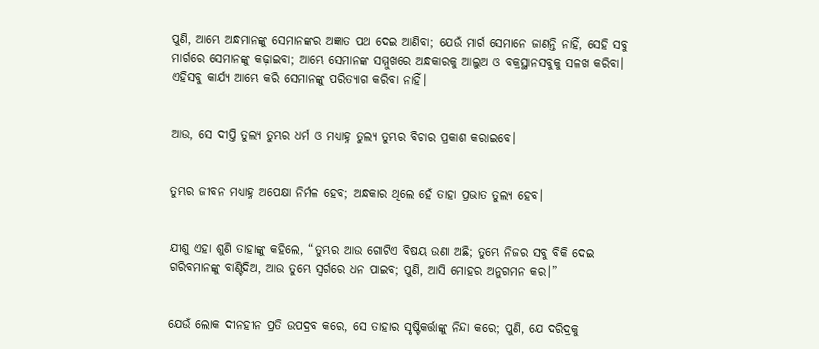ପୁଣି, ଆମ୍ଭେ ଅନ୍ଧମାନଙ୍କୁ ସେମାନଙ୍କର ଅଜ୍ଞାତ ପଥ ଦେଇ ଆଣିବା; ଯେଉଁ ମାର୍ଗ ସେମାନେ ଜାଣନ୍ତି ନାହିଁ, ସେହି ସବୁ ମାର୍ଗରେ ସେମାନଙ୍କୁ କଢ଼ାଇବା; ଆମ୍ଭେ ସେମାନଙ୍କ ସମ୍ମୁଖରେ ଅନ୍ଧକାରକୁ ଆଲୁଅ ଓ ବକ୍ରସ୍ଥାନସବୁକୁ ସଳଖ କରିବା। ଏହିସବୁ କାର୍ଯ୍ୟ ଆମ୍ଭେ କରି ସେମାନଙ୍କୁ ପରିତ୍ୟାଗ କରିବା ନାହିଁ।


ଆଉ, ସେ ଦୀପ୍ତି ତୁଲ୍ୟ ତୁମ୍ଭର ଧର୍ମ ଓ ମଧ୍ୟାହ୍ନ ତୁଲ୍ୟ ତୁମ୍ଭର ବିଚାର ପ୍ରକାଶ କରାଇବେ।


ତୁମ୍ଭର ଜୀବନ ମଧ୍ୟାହ୍ନ ଅପେକ୍ଷା ନିର୍ମଳ ହେବ; ଅନ୍ଧକାର ଥିଲେ ହେଁ ତାହା ପ୍ରଭାତ ତୁଲ୍ୟ ହେବ।


ଯୀଶୁ ଏହା ଶୁଣି ତାହାଙ୍କୁ କହିଲେ, “ତୁମ୍ଭର ଆଉ ଗୋଟିଏ ବିଷୟ ଉଣା ଅଛି; ତୁମ୍ଭେ ନିଜର ସବୁ ବିକି ଦେଇ ଗରିବମାନଙ୍କୁ ବାଣ୍ଟିଦିଅ, ଆଉ ତୁମ୍ଭେ ସ୍ୱର୍ଗରେ ଧନ ପାଇବ; ପୁଣି, ଆସି ମୋହର ଅନୁଗମନ କର।”


ଯେଉଁ ଲୋକ ଦୀନହୀନ ପ୍ରତି ଉପଦ୍ରବ କରେ, ସେ ତାହାର ସୃଷ୍ଟିକର୍ତ୍ତାଙ୍କୁ ନିନ୍ଦା କରେ; ପୁଣି, ଯେ ଦରିଦ୍ରକୁ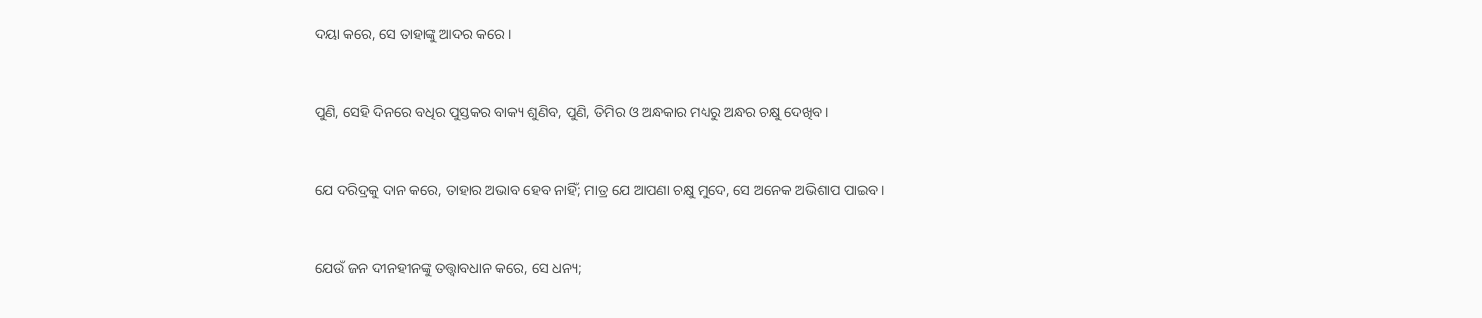ଦୟା କରେ, ସେ ତାହାଙ୍କୁ ଆଦର କରେ।


ପୁଣି, ସେହି ଦିନରେ ବଧିର ପୁସ୍ତକର ବାକ୍ୟ ଶୁଣିବ, ପୁଣି, ତିମିର ଓ ଅନ୍ଧକାର ମଧ୍ୟରୁ ଅନ୍ଧର ଚକ୍ଷୁ ଦେଖିବ।


ଯେ ଦରିଦ୍ରକୁ ଦାନ କରେ, ତାହାର ଅଭାବ ହେବ ନାହିଁ; ମାତ୍ର ଯେ ଆପଣା ଚକ୍ଷୁ ମୁଦେ, ସେ ଅନେକ ଅଭିଶାପ ପାଇବ।


ଯେଉଁ ଜନ ଦୀନହୀନଙ୍କୁ ତତ୍ତ୍ୱାବଧାନ କରେ, ସେ ଧନ୍ୟ;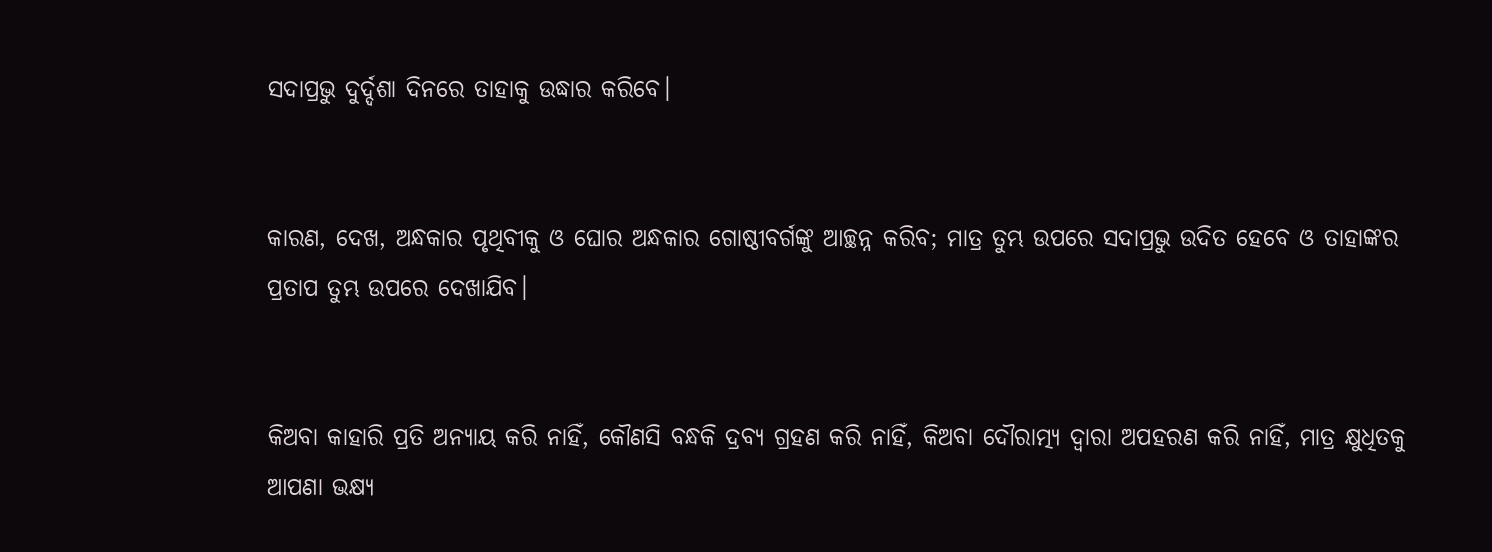ସଦାପ୍ରଭୁ ଦୁର୍ଦ୍ଦଶା ଦିନରେ ତାହାକୁ ଉଦ୍ଧାର କରିବେ।


କାରଣ, ଦେଖ, ଅନ୍ଧକାର ପୃଥିବୀକୁ ଓ ଘୋର ଅନ୍ଧକାର ଗୋଷ୍ଠୀବର୍ଗଙ୍କୁ ଆଚ୍ଛନ୍ନ କରିବ; ମାତ୍ର ତୁମ୍ଭ ଉପରେ ସଦାପ୍ରଭୁ ଉଦିତ ହେବେ ଓ ତାହାଙ୍କର ପ୍ରତାପ ତୁମ୍ଭ ଉପରେ ଦେଖାଯିବ।


କିଅବା କାହାରି ପ୍ରତି ଅନ୍ୟାୟ କରି ନାହିଁ, କୌଣସି ବନ୍ଧକି ଦ୍ରବ୍ୟ ଗ୍ରହଣ କରି ନାହିଁ, କିଅବା ଦୌରାତ୍ମ୍ୟ ଦ୍ୱାରା ଅପହରଣ କରି ନାହିଁ, ମାତ୍ର କ୍ଷୁଧିତକୁ ଆପଣା ଭକ୍ଷ୍ୟ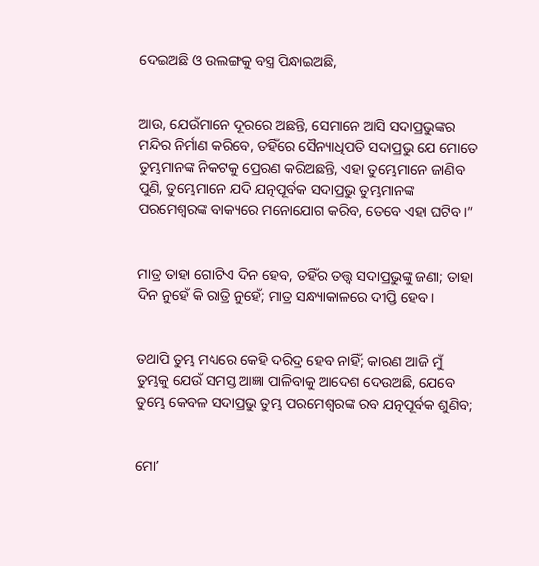ଦେଇଅଛି ଓ ଉଲଙ୍ଗକୁ ବସ୍ତ୍ର ପିନ୍ଧାଇଅଛି,


ଆଉ, ଯେଉଁମାନେ ଦୂରରେ ଅଛନ୍ତି, ସେମାନେ ଆସି ସଦାପ୍ରଭୁଙ୍କର ମନ୍ଦିର ନିର୍ମାଣ କରିବେ, ତହିଁରେ ସୈନ୍ୟାଧିପତି ସଦାପ୍ରଭୁ ଯେ ମୋତେ ତୁମ୍ଭମାନଙ୍କ ନିକଟକୁ ପ୍ରେରଣ କରିଅଛନ୍ତି, ଏହା ତୁମ୍ଭେମାନେ ଜାଣିବ ପୁଣି, ତୁମ୍ଭେମାନେ ଯଦି ଯତ୍ନପୂର୍ବକ ସଦାପ୍ରଭୁ ତୁମ୍ଭମାନଙ୍କ ପରମେଶ୍ୱରଙ୍କ ବାକ୍ୟରେ ମନୋଯୋଗ କରିବ, ତେବେ ଏହା ଘଟିବ।”


ମାତ୍ର ତାହା ଗୋଟିଏ ଦିନ ହେବ, ତହିଁର ତତ୍ତ୍ୱ ସଦାପ୍ରଭୁଙ୍କୁ ଜଣା; ତାହା ଦିନ ନୁହେଁ କି ରାତ୍ରି ନୁହେଁ; ମାତ୍ର ସନ୍ଧ୍ୟାକାଳରେ ଦୀପ୍ତି ହେବ।


ତଥାପି ତୁମ୍ଭ ମଧ୍ୟରେ କେହି ଦରିଦ୍ର ହେବ ନାହିଁ; କାରଣ ଆଜି ମୁଁ ତୁମ୍ଭକୁ ଯେଉଁ ସମସ୍ତ ଆଜ୍ଞା ପାଳିବାକୁ ଆଦେଶ ଦେଉଅଛି, ଯେବେ ତୁମ୍ଭେ କେବଳ ସଦାପ୍ରଭୁ ତୁମ୍ଭ ପରମେଶ୍ୱରଙ୍କ ରବ ଯତ୍ନପୂର୍ବକ ଶୁଣିବ;


ମୋʼ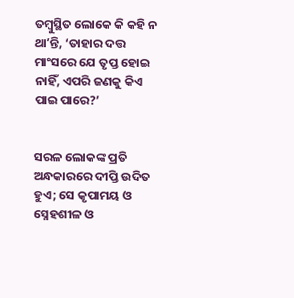ତମ୍ବୁସ୍ଥିତ ଲୋକେ କି କହି ନ ଥାʼନ୍ତି, ‘ତାହାର ଦତ୍ତ ମାଂସରେ ଯେ ତୃପ୍ତ ହୋଇ ନାହିଁ, ଏପରି ଜଣକୁ କିଏ ପାଇ ପାରେ?’


ସରଳ ଲୋକଙ୍କ ପ୍ରତି ଅନ୍ଧକାରରେ ଦୀପ୍ତି ଉଦିତ ହୁଏ; ସେ କୃପାମୟ ଓ ସ୍ନେହଶୀଳ ଓ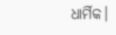ଧାର୍ମିକ।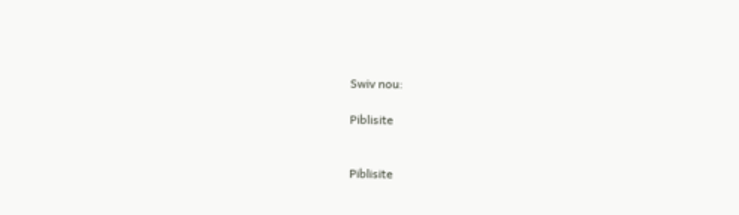Swiv nou:

Piblisite


Piblisite